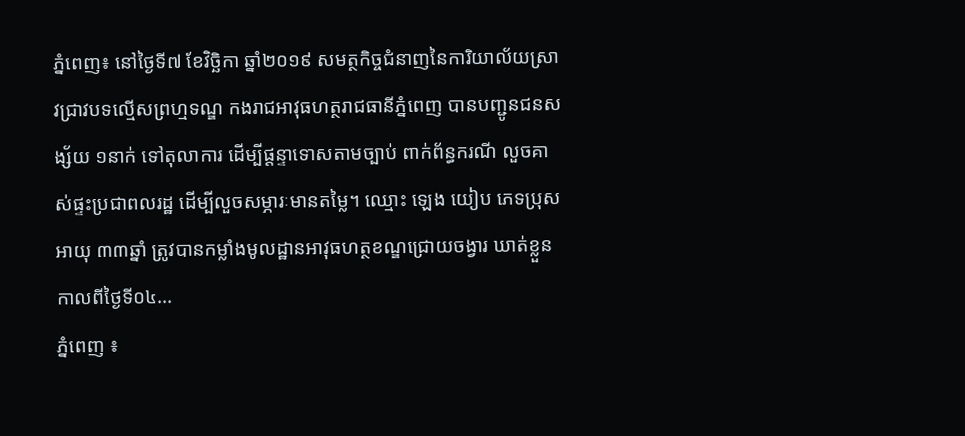ភ្នំពេញ៖ នៅថ្ងៃទី៧ ខែវិច្ឆិកា ឆ្នាំ២០១៩ សមត្ថកិច្ចជំនាញនៃការិយាល័យស្រាវជ្រាវបទល្មើសព្រហ្មទណ្ឌ កងរាជអាវុធហត្ថរាជធានីភ្នំពេញ បានបញ្ជូនជនសង្ស័យ ១នាក់ ទៅតុលាការ ដើម្បីផ្តន្ទាទោសតាមច្បាប់ ពាក់ព័ន្ធករណី លួចគាស់ផ្ទះប្រជាពលរដ្ឋ ដើម្បីលួចសម្ភារៈមានតម្លៃ។ ឈ្មោះ ឡេង យៀប ភេទប្រុស អាយុ ៣៣ឆ្នាំ ត្រូវបានកម្លាំងមូលដ្ឋានអាវុធហត្ថខណ្ឌជ្រោយចង្វារ ឃាត់ខ្លួន កាលពីថ្ងៃទី០៤...
ភ្នំពេញ ៖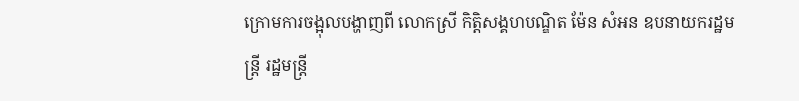ក្រោមការចង្អុលបង្ហាញពី លោកស្រី កិត្តិសង្គហបណ្ឌិត ម៉ែន សំអន ឧបនាយករដ្ឋមន្រ្តី រដ្ឋមន្រ្តី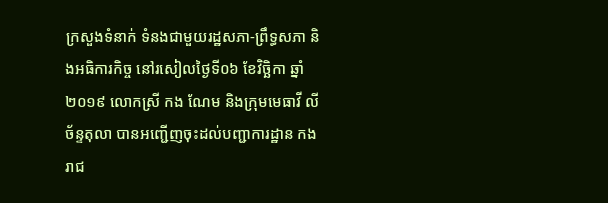ក្រសួងទំនាក់ ទំនងជាមួយរដ្ឋសភា-ព្រឹទ្ធសភា និងអធិការកិច្ច នៅរសៀលថ្ងៃទី០៦ ខែវិច្ឆិកា ឆ្នាំ២០១៩ លោកស្រី កង ណែម និងក្រុមមេធាវី លី ច័ន្ទតុលា បានអញ្ជើញចុះដល់បញ្ជាការដ្ឋាន កងរាជ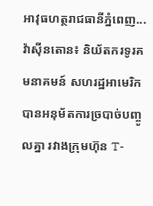អាវុធហត្ថរាជធានីភ្នំពេញ...
វ៉ាស៊ីនតោន៖ និយ័តករទូរគមនាគមន៍ សហរដ្ឋអាមេរិក បានអនុម័តការច្របាច់បញ្ចូលគ្នា រវាងក្រុមហ៊ុន T-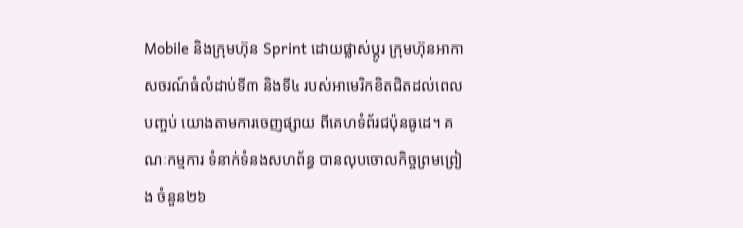Mobile និងក្រុមហ៊ុន Sprint ដោយផ្លាស់ប្តូរ ក្រុមហ៊ុនអាកាសចរណ៍ធំលំដាប់ទី៣ និងទី៤ របស់អាមេរិកខិតជិតដល់ពេលបញ្ចប់ យោងតាមការចេញផ្សាយ ពីគេហទំព័រជប៉ុនធូដេ។ គណៈកម្មការ ទំនាក់ទំនងសហព័ន្ធ បានលុបចោលកិច្ចព្រមព្រៀង ចំនួន២៦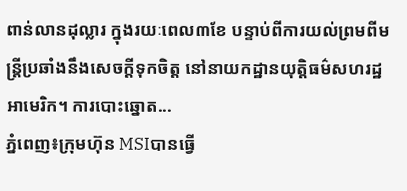ពាន់លានដុល្លារ ក្នុងរយៈពេល៣ខែ បន្ទាប់ពីការយល់ព្រមពីមន្រ្តីប្រឆាំងនឹងសេចក្តីទុកចិត្ត នៅនាយកដ្ឋានយុត្តិធម៌សហរដ្ឋអាមេរិក។ ការបោះឆ្នោត...
ភ្នំពេញ៖ក្រុមហ៊ុន MSIបានធ្វើ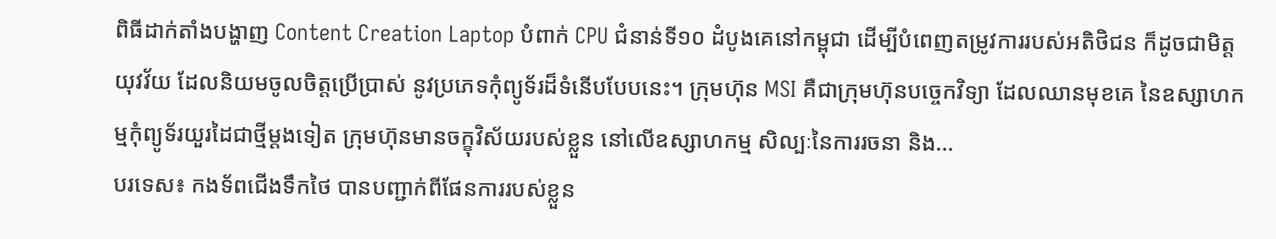ពិធីដាក់តាំងបង្ហាញ Content Creation Laptop បំពាក់ CPU ជំនាន់ទី១០ ដំបូងគេនៅកម្ពុជា ដើម្បីបំពេញតម្រូវការរបស់អតិថិជន ក៏ដូចជាមិត្តយុវវ័យ ដែលនិយមចូលចិត្តប្រើប្រាស់ នូវប្រភេទកុំព្យូទ័រដ៏ទំនើបបែបនេះ។ ក្រុមហ៊ុន MSI គឺជាក្រុមហ៊ុនបច្ចេកវិទ្យា ដែលឈានមុខគេ នៃឧស្សាហកម្មកុំព្យូទ័រយួរដៃជាថ្មីម្តងទៀត ក្រុមហ៊ុនមានចក្ខុវិស័យរបស់ខ្លួន នៅលើឧស្សាហកម្ម សិល្បៈនៃការរចនា និង...
បរទេស៖ កងទ័ពជើងទឹកថៃ បានបញ្ជាក់ពីផែនការរបស់ខ្លួន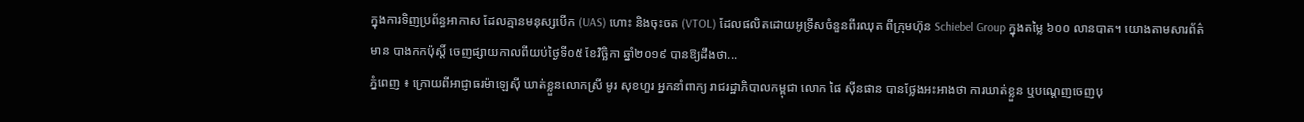ក្នុងការទិញប្រព័ន្ធអាកាស ដែលគ្មានមនុស្សបើក (UAS) ហោះ និងចុះចត (VTOL) ដែលផលិតដោយអូទ្រីសចំនួនពីរឈុត ពីក្រុមហ៊ុន Schiebel Group ក្នុងតម្លៃ ៦០០ លានបាត។ យោងតាមសារព័ត៌មាន បាងកកប៉ុស្តិ៍ ចេញផ្សាយកាលពីយប់ថ្ងៃទី០៥ ខែវិច្ឆិកា ឆ្នាំ២០១៩ បានឱ្យដឹងថា...
ភ្នំពេញ ៖ ក្រោយពីអាជ្ញាធរម៉ាឡេស៊ី ឃាត់ខ្លួនលោកស្រី មូរ សុខហួរ អ្នកនាំពាក្យ រាជរដ្ឋាភិបាលកម្ពុជា លោក ផៃ ស៊ីនផាន បានថ្លែងអះអាងថា ការឃាត់ខ្លួន ឬបណ្តេញចេញបុ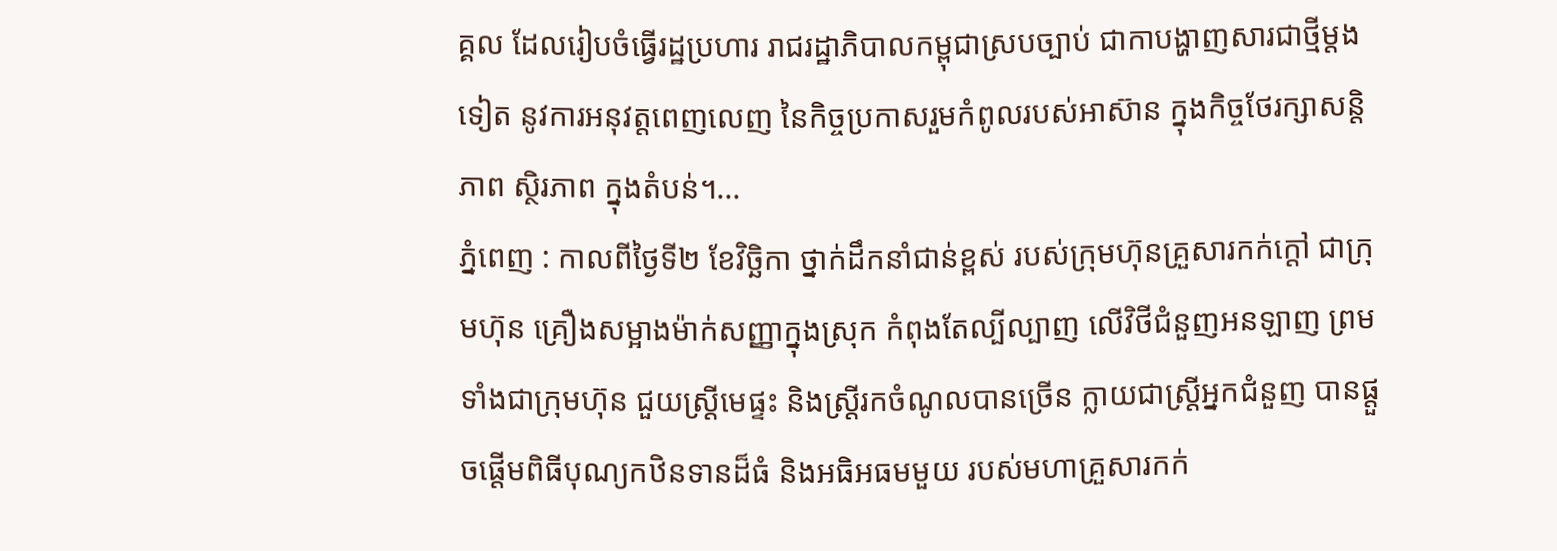គ្គល ដែលរៀបចំធ្វើរដ្ឋប្រហារ រាជរដ្ឋាភិបាលកម្ពុជាស្របច្បាប់ ជាកាបង្ហាញសារជាថ្មីម្តងទៀត នូវការអនុវត្តពេញលេញ នៃកិច្ចប្រកាសរួមកំពូលរបស់អាស៊ាន ក្នុងកិច្ចថែរក្សាសន្តិភាព ស្ថិរភាព ក្នុងតំបន់។...
ភ្នំពេញ : កាលពីថ្ងៃទី២ ខែវិច្ឆិកា ថ្នាក់ដឹកនាំជាន់ខ្ពស់ របស់ក្រុមហ៊ុនគ្រួសារកក់ក្តៅ ជាក្រុមហ៊ុន គ្រឿងសម្អាងម៉ាក់សញ្ញាក្នុងស្រុក កំពុងតែល្បីល្បាញ លើវិថីជំនួញអនឡាញ ព្រមទាំងជាក្រុមហ៊ុន ជួយស្រី្តមេផ្ទះ និងស្រ្តីរកចំណូលបានច្រើន ក្លាយជាស្រ្តីអ្នកជំនួញ បានផ្តួចផ្តើមពិធីបុណ្យកឋិនទានដ៏ធំ និងអធិអធមមួយ របស់មហាគ្រួសារកក់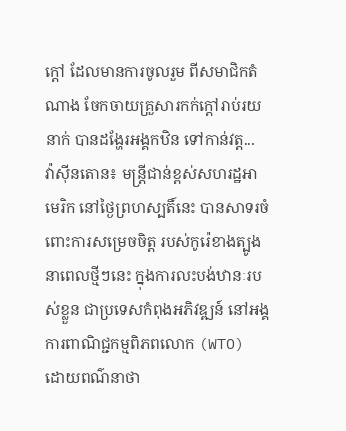ក្តៅ ដែលមានការចូលរួម ពីសមាជិកតំណាង ចែកចាយគ្រួសារកក់ក្តៅរាប់រយនាក់ បានដង្ហែរអង្គកឋិន ទៅកាន់វត្ត...
វ៉ាស៊ីនតោន៖ មន្ត្រីជាន់ខ្ពស់សហរដ្ឋអាមេរិក នៅថ្ងៃព្រហស្បតិ៍នេះ បានសាទរចំពោះការសម្រេចចិត្ត របស់កូរ៉េខាងត្បូង នាពេលថ្មីៗនេះ ក្នុងការលះបង់ឋានៈរបស់ខ្លួន ជាប្រទេសកំពុងអភិវឌ្ឍន៍ នៅអង្គការពាណិជ្ជកម្មពិភពលោក (WTO) ដោយពណ៌នាថា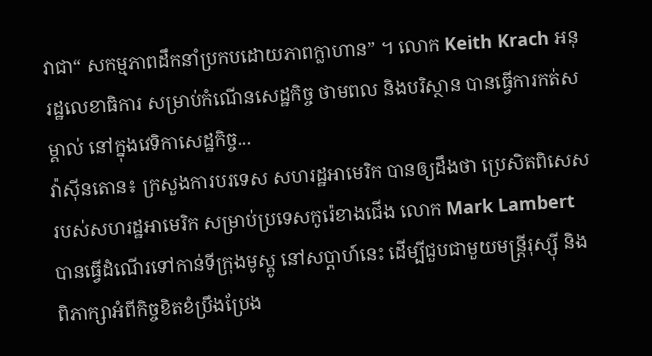វាជា“ សកម្មភាពដឹកនាំប្រកបដោយភាពក្លាហាន” ។ លោក Keith Krach អនុរដ្ឋលេខាធិការ សម្រាប់កំណើនសេដ្ឋកិច្ច ថាមពល និងបរិស្ថាន បានធ្វើការកត់សម្គាល់ នៅក្នុងវេទិកាសេដ្ឋកិច្ច...
វ៉ាស៊ីនតោន៖ ក្រសួងការបរទេស សហរដ្ឋអាមេរិក បានឲ្យដឹងថា ប្រេសិតពិសេស របស់សហរដ្ឋអាមេរិក សម្រាប់ប្រទេសកូរ៉េខាងជើង លោក Mark Lambert បានធ្វើដំណើរទៅកាន់ទីក្រុងមូស្គូ នៅសប្តាហ៍នេះ ដើម្បីជួបជាមួយមន្រ្តីរុស្ស៊ី និងពិភាក្សាអំពីកិច្ចខិតខំប្រឹងប្រែង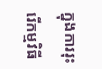ក្នុងការរុះរើកម្មវិធី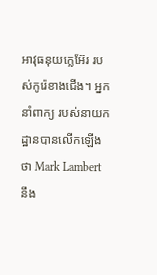អាវុធនុយក្លេអ៊ែរ របស់កូរ៉េខាងជើង។ អ្នកនាំពាក្យ របស់នាយកដ្ឋានបានលើកឡើងថា Mark Lambert នឹង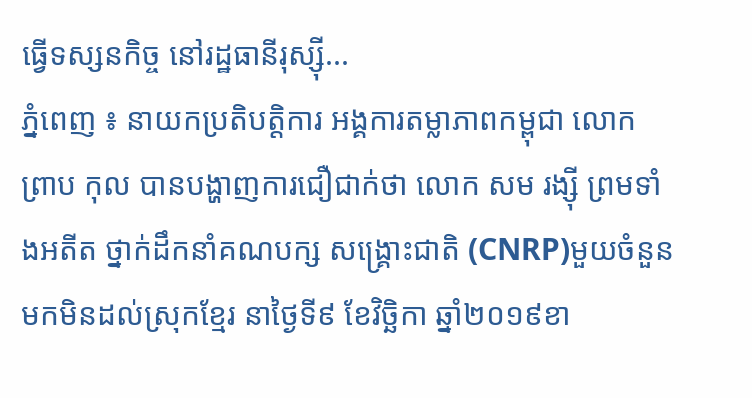ធ្វើទស្សនកិច្ច នៅរដ្ឋធានីរុស្ស៊ី...
ភ្នំពេញ ៖ នាយកប្រតិបត្តិការ អង្គការតម្លាភាពកម្ពុជា លោក ព្រាប កុល បានបង្ហាញការជឿជាក់ថា លោក សម រង្ស៊ី ព្រមទាំងអតីត ថ្នាក់ដឹកនាំគណបក្ស សង្រ្គោះជាតិ (CNRP)មួយចំនួនមកមិនដល់ស្រុកខ្មែរ នាថ្ងៃទី៩ ខែវិច្ឆិកា ឆ្នាំ២០១៩ខា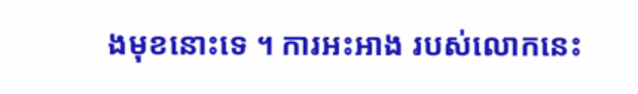ងមុខនោះទេ ។ ការអះអាង របស់លោកនេះ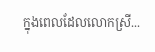ក្នុងពេលដែលលោកស្រី...